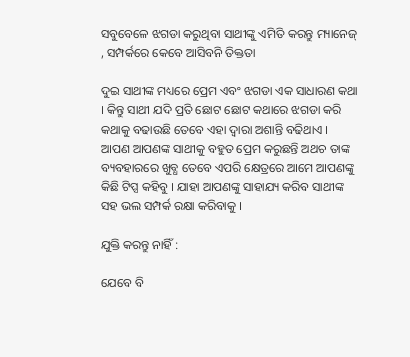ସବୁବେଳେ ଝଗଡା କରୁଥିବା ସାଥୀଙ୍କୁ ଏମିତି କରନ୍ତୁ ମ୍ୟାନେଜ୍ , ସମ୍ପର୍କରେ କେବେ ଆସିବନି ତିକ୍ତତା

ଦୁଇ ସାଥୀଙ୍କ ମଧ୍ୟରେ ପ୍ରେମ ଏବଂ ଝଗଡା ଏକ ସାଧାରଣ କଥା । କିନ୍ତୁ ସାଥୀ ଯଦି ପ୍ରତି ଛୋଟ ଛୋଟ କଥାରେ ଝଗଡା କରି କଥାକୁ ବଢାଉଛି ତେବେ ଏହା ଦ୍ବାରା ଅଶାନ୍ତି ବଢିଥାଏ । ଆପଣ ଆପଣଙ୍କ ସାଥୀକୁ ବହୁତ ପ୍ରେମ କରୁଛନ୍ତି ଅଥଚ ତାଙ୍କ ବ୍ୟବହାରରେ ଖୁବ୍ଧ ତେବେ ଏପରି କ୍ଷେତ୍ରରେ ଆମେ ଆପଣଙ୍କୁ କିଛି ଟିପ୍ସ କହିବୁ । ଯାହା ଆପଣଙ୍କୁ ସାହାଯ୍ୟ କରିବ ସାଥୀଙ୍କ ସହ ଭଲ ସମ୍ପର୍କ ରକ୍ଷା କରିବାକୁ ।

ଯୁକ୍ତି କରନ୍ତୁ ନାହିଁ :

ଯେବେ ବି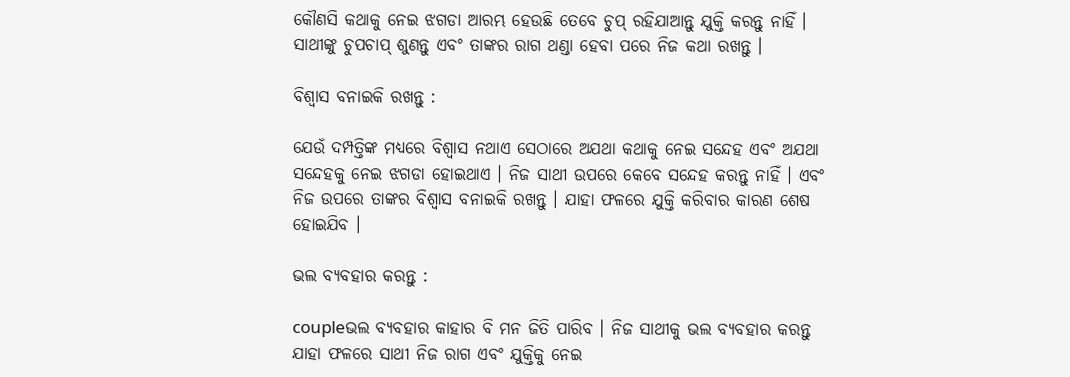କୌଣସି କଥାକୁ ନେଇ ଝଗଡା ଆରମ୍ଭ ହେଉଛି ତେବେ ଚୁପ୍ ରହିଯାଆନ୍ତୁ ଯୁକ୍ତି କରନ୍ତୁ ନାହିଁ । ସାଥୀଙ୍କୁ ଚୁପଚାପ୍ ଶୁଣନ୍ତୁ ଏବଂ ତାଙ୍କର ରାଗ ଥଣ୍ଡା ହେବା ପରେ ନିଜ କଥା ରଖନ୍ତୁ ।

ବିଶ୍ବାସ ବନାଇକି ରଖନ୍ତୁ :

ଯେଉଁ ଦମ୍ପତ୍ତିଙ୍କ ମଧ୍ୟରେ ବିଶ୍ବାସ ନଥାଏ ସେଠାରେ ଅଯଥା କଥାକୁ ନେଇ ସନ୍ଦେହ ଏବଂ ଅଯଥା ସନ୍ଦେହକୁ ନେଇ ଝଗଡା ହୋଇଥାଏ । ନିଜ ସାଥୀ ଉପରେ କେବେ ସନ୍ଦେହ କରନ୍ତୁ ନାହିଁ । ଏବଂ ନିଜ ଉପରେ ତାଙ୍କର ବିଶ୍ବାସ ବନାଇକି ରଖନ୍ତୁ । ଯାହା ଫଳରେ ଯୁକ୍ତି କରିବାର କାରଣ ଶେଷ ହୋଇଯିବ ।

ଭଲ ବ୍ୟବହାର କରନ୍ତୁ :

coupleଭଲ ବ୍ୟବହାର କାହାର ବି ମନ ଜିତି ପାରିବ । ନିଜ ସାଥୀକୁ ଭଲ ବ୍ୟବହାର କରନ୍ତୁ ଯାହା ଫଳରେ ସାଥୀ ନିଜ ରାଗ ଏବଂ ଯୁକ୍ତିକୁ ନେଇ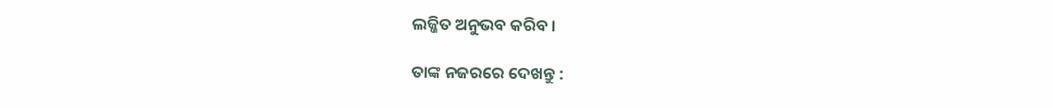ଲଜ୍ଜିତ ଅନୁଭବ କରିବ ।

ତାଙ୍କ ନଜରରେ ଦେଖନ୍ତୁ :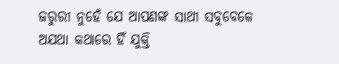ଜରୁରୀ ନୁହେଁ ଯେ ଆପଣଙ୍କ ସାଥୀ ସବୁବେଳେ ଅଯଥା କଥାରେ ହିଁ ଯୁକ୍ତି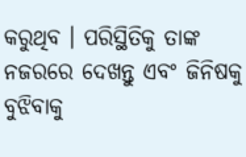କରୁଥିବ । ପରିସ୍ଥିତିକୁ ତାଙ୍କ ନଜରରେ ଦେଖନ୍ତୁ ଏବଂ ଜିନିଷକୁ ବୁଝିବାକୁ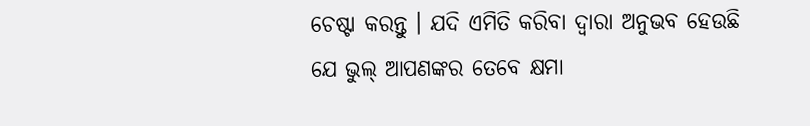ଚେଷ୍ଟା କରନ୍ତୁ । ଯଦି ଏମିତି କରିବା ଦ୍ବାରା ଅନୁଭବ ହେଉଛି ଯେ ଭୁଲ୍ ଆପଣଙ୍କର ତେବେ କ୍ଷମା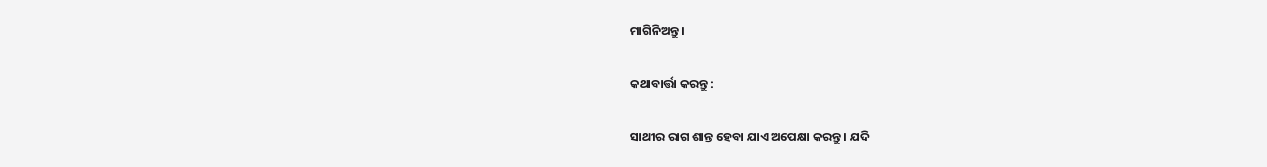ମାଗିନିଅନ୍ତୁ ।

କଥାବାର୍ତ୍ତା କରନ୍ତୁ :

ସାଥୀର ରାଗ ଶାନ୍ତ ହେବା ଯାଏ ଅପେକ୍ଷା କରନ୍ତୁ । ଯଦି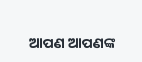ଆପଣ ଆପଣଙ୍କ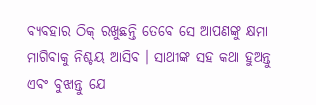ବ୍ୟବହାର ଠିକ୍ ରଖୁଛନ୍ତି ତେବେ ସେ ଆପଣଙ୍କୁ କ୍ଷମା ମାଗିବାକୁ ନିଶ୍ଚୟ ଆସିବ । ସାଥୀଙ୍କ ସହ କଥା ହୁଅନ୍ତୁ ଏବଂ ବୁଝାନ୍ତୁ ଯେ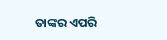ତାଙ୍କର ଏପରି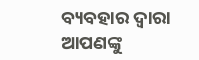ବ୍ୟବହାର ଦ୍ବାରା ଆପଣଙ୍କୁ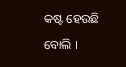କଷ୍ଟ ହେଉଛି ବୋଲି ।